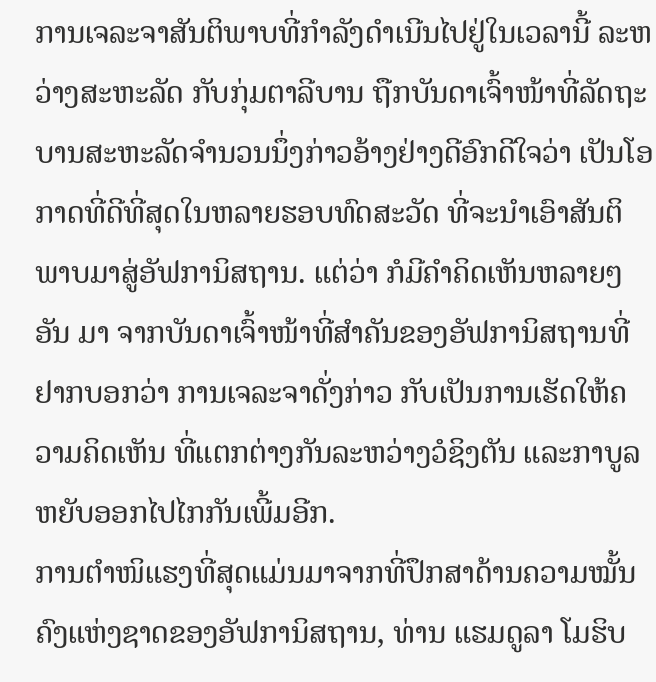ການເຈລະຈາສັນຕິພາບທີ່ກຳລັງດຳເນີນໄປຢູ່ໃນເວລານີ້ ລະຫວ່າງສະຫະລັດ ກັບກຸ່ມຕາລີບານ ຖືກບັນດາເຈົ້າໜ້າທີ່ລັດຖະບານສະຫະລັດຈຳນວນນຶ່ງກ່າວອ້າງຢ່າງດີອົກດີໃຈວ່າ ເປັນໂອກາດທີ່ດີທີ່ສຸດໃນຫລາຍຮອບທົດສະວັດ ທີ່ຈະນຳເອົາສັນຕິພາບມາສູ່ອັຟການິສຖານ. ແຕ່ວ່າ ກໍມີຄຳຄິດເຫັນຫລາຍໆອັນ ມາ ຈາກບັນດາເຈົ້າໜ້າທີ່ສຳຄັນຂອງອັຟການິສຖານທີ່ຢາກບອກວ່າ ການເຈລະຈາດັ່ງກ່າວ ກັບເປັນການເຮັດໃຫ້ຄວາມຄິດເຫັນ ທີ່ແຕກຕ່າງກັນລະຫວ່າງວໍຊິງຕັນ ແລະກາບູລ ຫຍັບອອກໄປໄກກັນເພີ້ມອີກ.
ການຕຳໜິແຮງທີ່ສຸດແມ່ນມາຈາກທີ່ປຶກສາດ້ານຄວາມໝັ້ນຄົງແຫ່ງຊາດຂອງອັຟການິສຖານ, ທ່ານ ແຮມດູລາ ໂມຮິບ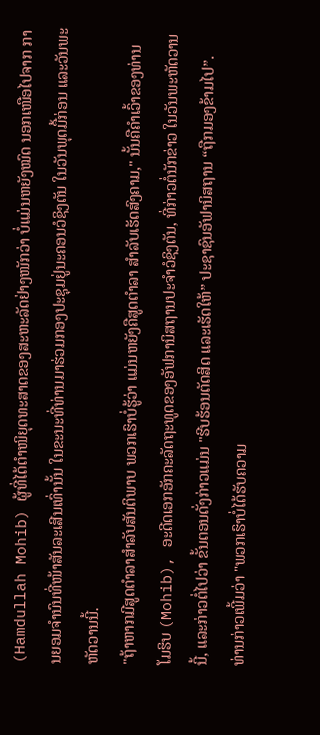(Hamdullah Mohib) ຜູ້ທີ່ໄດ້ຕຳໜິຍຸດທະສາດຂອງສະຫະລັດຢ່າງໜັກວ່າ ບໍ່ແມ່ນຫຍັງໝົດ ນອກເໜືອໄປຈາກ ການຍອມຈຳນົນທີ່ໜ້າສັນລະເສີນເທົ່ານັ້ນ ໃນຂະນະທີ່ທ່ານມາຮ່ວມກອງປະຊຸມຢູ່ນະຄອນວໍຊິງຕັນ ໃນວັນພຸດມື້ກ່ອນ ແລະວັນພະຫັດວານນີ້.
"ຖ້າຫາກມີສູດຕຳລາສຳລັບສັນຕິພາບ ພວກເຮົາບໍ່ຮູ້ວ່າ ແມ່ນຫຍັງຄືສູດຕຳລາ ສຳລັບເຮັດສົງຄາມ," ນັ້ນຄືຄຳເວົ້າຂອງທ່ານ ໂມຮິບ (Mohib), ອະດີດເອກອັກຄະລັດຖະທູດຂອງອັຟການິສຖານປະຈຳວໍຊິງຕັນ, ທີ່ກ່າວຕໍ່ນັກຂ່າວ ໃນວັນພະຫັດວານນີ້, ແລະກ່າວຕໍ່ໄປວ່າ ຂັ້ນຕອນດັ່ງກ່າວແມ່ນ "ຮີບຮ້ອນຕັດສິດ ແລະເຮັດໃຫ້” ປະຊາຊົນອັຟານິສຖານ “ຖືກມອງຂ້າມໄປ”.
ທ່ານກ່າວເພີ້ມວ່າ "ພວກເຮົາບໍ່ໄດ້ຮັບຄວາມ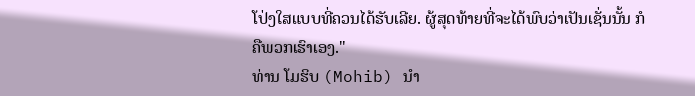ໂປ່ງໃສແບບທີ່ຄວນໄດ້ຮັບເລີຍ. ຜູ້ສຸດທ້າຍທີ່ຈະໄດ້ພົບວ່າເປັນເຊັ່ນນັ້ນ ກໍຄືພວກເຮົາເອງ."
ທ່ານ ໂມຮິບ (Mohib) ນຳ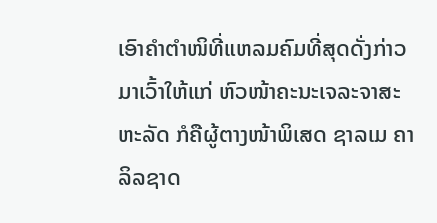ເອົາຄຳຕຳໜິທີ່ແຫລມຄົມທີ່ສຸດດັ່ງກ່າວມາເວົ້າໃຫ້ແກ່ ຫົວໜ້າຄະນະເຈລະຈາສະຫະລັດ ກໍຄືຜູ້ຕາງໜ້າພິເສດ ຊາລເມ ຄາລິລຊາດ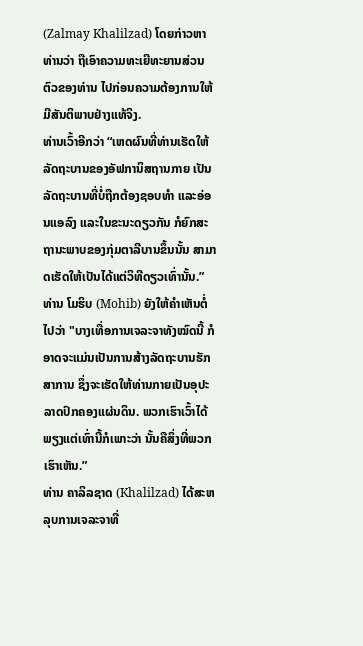(Zalmay Khalilzad) ໂດຍກ່າວຫາທ່ານວ່າ ຖືເອົາຄວາມທະເຍີທະຍານສ່ວນຕົວຂອງທ່ານ ໄປກ່ອນຄວາມຕ້ອງການໃຫ້ມີສັນຕິພາບຢ່າງແທ້ຈິງ.
ທ່ານເວົ້າອີກວ່າ “ເຫດຜົນທີ່ທ່ານເຮັດໃຫ້ລັດຖະບານຂອງອັຟການິສຖານກາຍ ເປັນລັດຖະບານທີ່ບໍ່ຖືກຕ້ອງຊອບທຳ ແລະອ່ອນແອລົງ ແລະໃນຂະນະດຽວກັນ ກໍຍົກສະຖານະພາບຂອງກຸ່ມຕາລີບານຂຶ້ນນັ້ນ ສາມາດເຮັດໃຫ້ເປັນໄດ້ແຕ່ວິທີດຽວເທົ່ານັ້ນ.”
ທ່ານ ໂມຮິບ (Mohib) ຍັງໃຫ້ຄຳເຫັນຕໍ່ໄປວ່າ "ບາງເທື່ອການເຈລະຈາທັງໝົດນີ້ ກໍອາດຈະແມ່ນເປັນການສ້າງລັດຖະບານຮັກສາການ ຊຶ່ງຈະເຮັດໃຫ້ທ່ານກາຍເປັນອຸປະລາດປົກຄອງແຜ່ນດິນ. ພວກເຮົາເວົ້າໄດ້ພຽງແຕ່ເທົ່ານີ້ກໍເພາະວ່າ ນັ້ນຄືສິ່ງທີ່ພວກເຮົາເຫັນ.”
ທ່ານ ຄາລິລຊາດ (Khalilzad) ໄດ້ສະຫລຸບການເຈລະຈາທີ່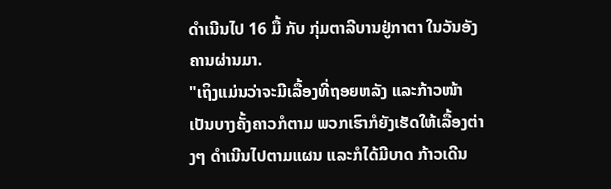ດຳເນີນໄປ 16 ມື້ ກັບ ກຸ່ມຕາລີບານຢູ່ກາຕາ ໃນວັນອັງຄານຜ່ານມາ.
"ເຖິງແມ່ນວ່າຈະມີເລື້ອງທີ່ຖອຍຫລັງ ແລະກ້າວໜ້າ ເປັນບາງຄັ້ງຄາວກໍຕາມ ພວກເຮົາກໍຍັງເຮັດໃຫ້ເລື້ອງຕ່າງໆ ດໍາເນີນໄປຕາມແຜນ ແລະກໍໄດ້ມີບາດ ກ້າວເດີນ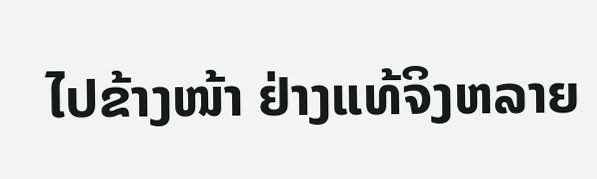ໄປຂ້າງໜ້າ ຢ່າງແທ້ຈິງຫລາຍ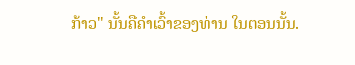ກ້າວ" ນັ້ນຄືຄຳເວົ້າຂອງທ່ານ ໃນຕອນນັ້ນ.